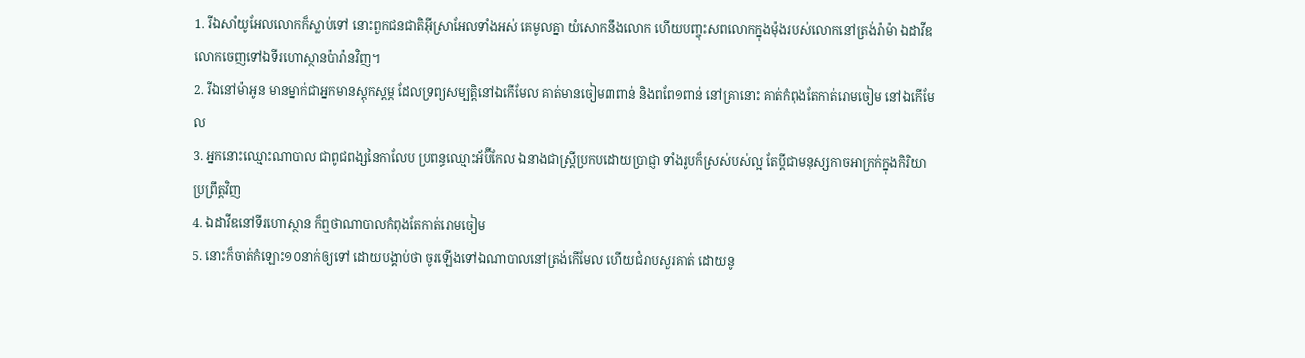1. រីឯសាំយូអែលលោកក៏ស្លាប់ទៅ នោះពួកជនជាតិអ៊ីស្រាអែលទាំងអស់ គេមូលគ្នា យំសោកនឹងលោក ហើយបញ្ចុះសពលោកក្នុងម៉ុងរបស់លោកនៅត្រង់រ៉ាម៉ា ឯដាវីឌលោកចេញទៅឯទីរហោស្ថានប៉ារ៉ានវិញ។
2. រីឯនៅម៉ាអូន មានម្នាក់ជាអ្នកមានស្តុកស្តម្ភ ដែលទ្រព្យសម្បត្តិនៅឯកើមែល គាត់មានចៀម៣ពាន់ និងពពែ១ពាន់ នៅគ្រានោះ គាត់កំពុងតែកាត់រោមចៀម នៅឯកើមែល
3. អ្នកនោះឈ្មោះណាបាល ជាពូជពង្សនៃកាលែប ប្រពន្ធឈ្មោះអ័ប៊ីកែល ឯនាងជាស្ត្រីប្រកបដោយប្រាជ្ញា ទាំងរូបក៏ស្រស់បស់ល្អ តែប្ដីជាមនុស្សកាចអាក្រក់ក្នុងកិរិយាប្រព្រឹត្តវិញ
4. ឯដាវីឌនៅទីរហោស្ថាន ក៏ឮថាណាបាលកំពុងតែកាត់រោមចៀម
5. នោះក៏ចាត់កំឡោះ១០នាក់ឲ្យទៅ ដោយបង្គាប់ថា ចូរឡើងទៅឯណាបាលនៅត្រង់កើមែល ហើយជំរាបសួរគាត់ ដោយនូ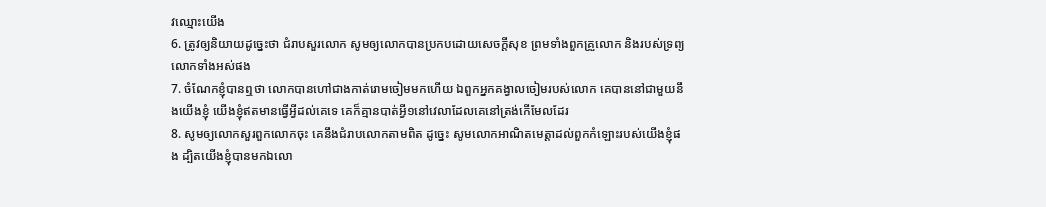វឈ្មោះយើង
6. ត្រូវឲ្យនិយាយដូច្នេះថា ជំរាបសួរលោក សូមឲ្យលោកបានប្រកបដោយសេចក្តីសុខ ព្រមទាំងពួកគ្រួលោក និងរបស់ទ្រព្យលោកទាំងអស់ផង
7. ចំណែកខ្ញុំបានឮថា លោកបានហៅជាងកាត់រោមចៀមមកហើយ ឯពួកអ្នកគង្វាលចៀមរបស់លោក គេបាននៅជាមួយនឹងយើងខ្ញុំ យើងខ្ញុំឥតមានធ្វើអ្វីដល់គេទេ គេក៏គ្មានបាត់អ្វី១នៅវេលាដែលគេនៅត្រង់កើមែលដែរ
8. សូមឲ្យលោកសួរពួកលោកចុះ គេនឹងជំរាបលោកតាមពិត ដូច្នេះ សូមលោកអាណិតមេត្តាដល់ពួកកំឡោះរបស់យើងខ្ញុំផង ដ្បិតយើងខ្ញុំបានមកឯលោ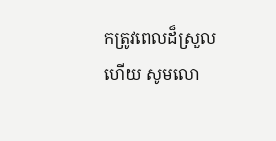កត្រូវពេលដ៏ស្រួលហើយ សូមលោ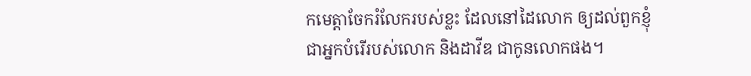កមេត្តាចែករំលែករបស់ខ្លះ ដែលនៅដៃលោក ឲ្យដល់ពួកខ្ញុំ ជាអ្នកបំរើរបស់លោក និងដាវីឌ ជាកូនលោកផង។